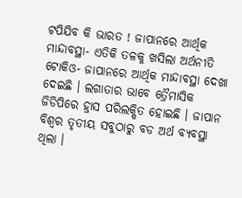ଟପିଯିବ କି ଭାରତ ! ଜାପାନରେ ଆର୍ଥିକ ମାନ୍ଦାବସ୍ଥା- ଏତିକି ତଳକୁ ଖସିଲା ଅର୍ଥନୀତି
ଟୋକିଓ- ଜାପାନରେ ଆର୍ଥିକ ମାନ୍ଦାବସ୍ଥା ଦେଖା ଦେଇଛି । ଲଗାତାର ଭାବେ ତ୍ରୈମାସିକ ଜିଡିପିରେ ହ୍ରାସ ପରିଲକ୍ଷିତ ହୋଇଛି । ଜାପାନ ବିଶ୍ୱର ତୃତୀୟ ସବୁଠାରୁ ବଡ ଅର୍ଥ ବ୍ୟବସ୍ଥା ଥିଲା ।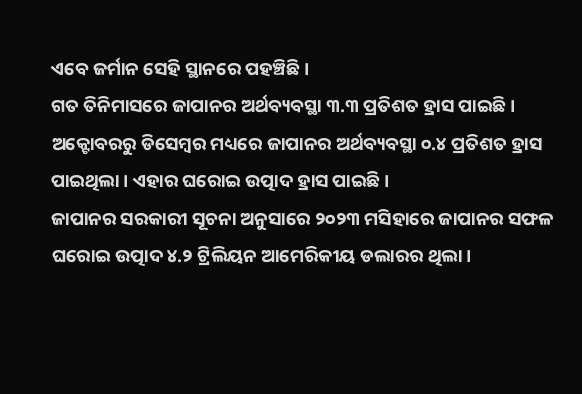ଏବେ ଜର୍ମାନ ସେହି ସ୍ଥାନରେ ପହଞ୍ଚିଛି ।
ଗତ ତିନିମାସରେ ଜାପାନର ଅର୍ଥବ୍ୟବସ୍ଥା ୩.୩ ପ୍ରତିଶତ ହ୍ରାସ ପାଇଛି । ଅକ୍ଟୋବରରୁ ଡିସେମ୍ବର ମଧ୍ୟରେ ଜାପାନର ଅର୍ଥବ୍ୟବସ୍ଥା ୦.୪ ପ୍ରତିଶତ ହ୍ରାସ ପାଇଥିଲା । ଏହାର ଘରୋଇ ଉତ୍ପାଦ ହ୍ରାସ ପାଇଛି ।
ଜାପାନର ସରକାରୀ ସୂଚନା ଅନୁସାରେ ୨୦୨୩ ମସିହାରେ ଜାପାନର ସଫଳ ଘରୋଇ ଉତ୍ପାଦ ୪.୨ ଟ୍ରିଲିୟନ ଆମେରିକୀୟ ଡଲାରର ଥିଲା ।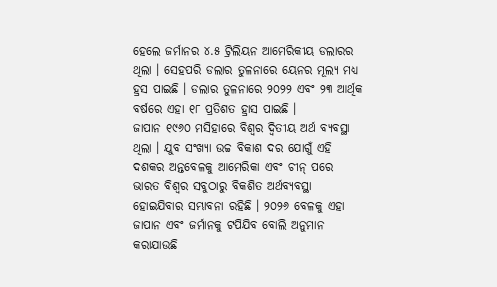ହେଲେ ଜର୍ମାନର ୪.୫ ଟ୍ରିଲିୟନ ଆମେରିକୀୟ ଡଲାରର ଥିଲା । ସେହପରି ଡଲାର ତୁଳନାରେ ୟେନର ମୂଲ୍ୟ ମଧ୍ୟ ହ୍ରସ ପାଇଛି । ଡଲାର ତୁଳନାରେ ୨୦୨୨ ଏବଂ ୨୩ ଆର୍ଥିକ ବର୍ଷରେ ଏହା ୧୮ ପ୍ରତିଶତ ହ୍ରାସ ପାଇଛି ।
ଜାପାନ ୧୯୬୦ ମସିହାରେ ବିଶ୍ୱର ଦ୍ୱିତୀୟ ଅର୍ଥ ବ୍ୟବସ୍ଥା ଥିଲା । ଯୁବ ସଂଖ୍ୟା ଉଚ୍ଚ ବିକାଶ ଦର ଯୋଗୁଁ ଏହି ଦଶକର ଅନ୍ତବେଳକୁ ଆମେରିକା ଏବଂ ଚୀନ୍ ପରେ ଭାରତ ବିଶ୍ୱର ସବୁଠାରୁ ବିକଶିତ ଅର୍ଥବ୍ୟବସ୍ଥା ହୋଇଯିବାର ସମ୍ଭାବନା ରହିଛି । ୨୦୨୬ ବେଳକୁ ଏହା ଜାପାନ ଏବଂ ଜର୍ମାନକୁ ଟପିଯିବ ବୋଲି ଅନୁମାନ କରାଯାଉଛି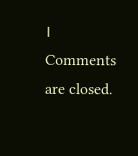।
Comments are closed.